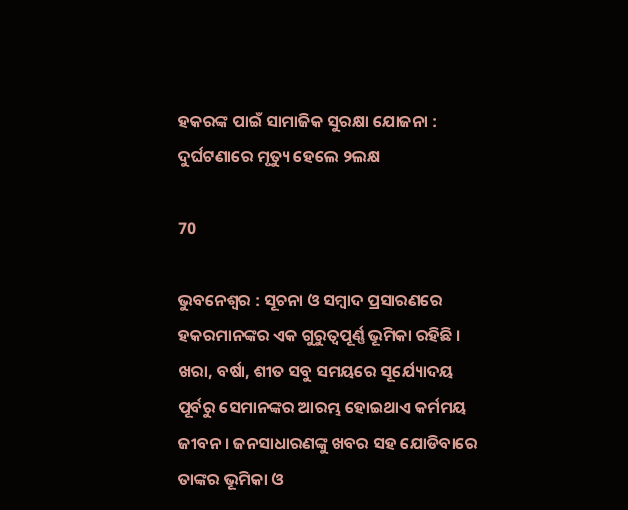ହକରଙ୍କ ପାଇଁ ସାମାଜିକ ସୁରକ୍ଷା ଯୋଜନା : ଦୁର୍ଘଟଣାରେ ମୃତ୍ୟୁ ହେଲେ ୨ଲକ୍ଷ

70

ଭୁବନେଶ୍ୱର : ସୂଚନା ଓ ସମ୍ବାଦ ପ୍ରସାରଣରେ ହକରମାନଙ୍କର ଏକ ଗୁରୁତ୍ୱପୂର୍ଣ୍ଣ ଭୂମିକା ରହିଛି । ଖରା, ବର୍ଷା, ଶୀତ ସବୁ ସମୟରେ ସୂର୍ଯ୍ୟୋଦୟ ପୂର୍ବରୁ ସେମାନଙ୍କର ଆରମ୍ଭ ହୋଇଥାଏ କର୍ମମୟ ଜୀବନ । ଜନସାଧାରଣଙ୍କୁ ଖବର ସହ ଯୋଡିବାରେ ତାଙ୍କର ଭୂମିକା ଓ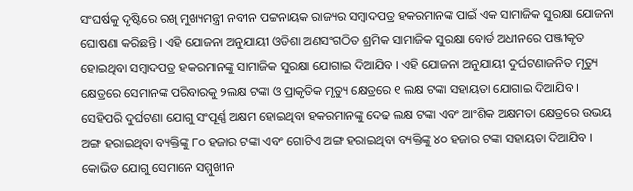ସଂଘର୍ଷକୁ ଦୃଷ୍ଟିରେ ରଖି ମୁଖ୍ୟମନ୍ତ୍ରୀ ନବୀନ ପଟ୍ଟନାୟକ ରାଜ୍ୟର ସମ୍ବାଦପତ୍ର ହକରମାନଙ୍କ ପାଇଁ ଏକ ସାମାଜିକ ସୁରକ୍ଷା ଯୋଜନା ଘୋଷଣା କରିଛନ୍ତି । ଏହି ଯୋଜନା ଅନୁଯାୟୀ ଓଡିଶା ଅଣସଂଗଠିତ ଶ୍ରମିକ ସାମାଜିକ ସୁରକ୍ଷା ବୋର୍ଡ ଅଧୀନରେ ପଞ୍ଜୀକୃତ ହୋଇଥିବା ସମ୍ବାଦପତ୍ର ହକରମାନଙ୍କୁ ସାମାଜିକ ସୁରକ୍ଷା ଯୋଗାଇ ଦିଆଯିବ । ଏହି ଯୋଜନା ଅନୁଯାୟୀ ଦୁର୍ଘଟଣାଜନିତ ମୃତ୍ୟୁ କ୍ଷେତ୍ରରେ ସେମାନଙ୍କ ପରିବାରକୁ ୨ଲକ୍ଷ ଟଙ୍କା ଓ ପ୍ରାକୃତିକ ମୃତ୍ୟୁ କ୍ଷେତ୍ରରେ ୧ ଲକ୍ଷ ଟଙ୍କା ସହାୟତା ଯୋଗାଇ ଦିଆଯିବ । ସେହିପରି ଦୁର୍ଘଟଣା ଯୋଗୁ ସଂପୂର୍ଣ୍ଣ ଅକ୍ଷମ ହୋଇଥିବା ହକରମାନଙ୍କୁ ଦେଢ ଲକ୍ଷ ଟଙ୍କା ଏବଂ ଆଂଶିକ ଅକ୍ଷମତା କ୍ଷେତ୍ରରେ ଉଭୟ ଅଙ୍ଗ ହରାଇଥିବା ବ୍ୟକ୍ତିଙ୍କୁ ୮୦ ହଜାର ଟଙ୍କା ଏବଂ ଗୋଟିଏ ଅଙ୍ଗ ହରାଇଥିବା ବ୍ୟକ୍ତିଙ୍କୁ ୪୦ ହଜାର ଟଙ୍କା ସହାୟତା ଦିଆଯିବ । କୋଭିଡ ଯୋଗୁ ସେମାନେ ସମ୍ମୁଖୀନ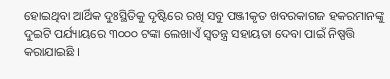ହୋଇଥିବା ଆର୍ଥିକ ଦୁଃସ୍ଥିତିକୁ ଦୃଷ୍ଟିରେ ରଖି ସବୁ ପଞ୍ଜୀକୃତ ଖବରକାଗଜ ହକରମାନଙ୍କୁ ଦୁଇଟି ପର୍ଯ୍ୟାୟରେ ୩୦୦୦ ଟଙ୍କା ଲେଖାଏଁ ସ୍ୱତନ୍ତ୍ର ସହାୟତା ଦେବା ପାଇଁ ନିଷ୍ପତ୍ତି କରାଯାଇଛି ।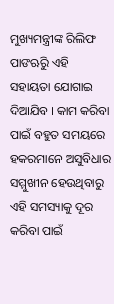ମୁଖ୍ୟମନ୍ତ୍ରୀଙ୍କ ରିଲିଫ ପାଙଋିରୁ ଏହି ସହାୟତା ଯୋଗାଇ ଦିଆଯିବ । କାମ କରିବା ପାଇଁ ବହୁତ ସମୟରେ ହକରମାନେ ଅସୁବିଧାର ସମ୍ମୁଖୀନ ହେଉଥିବାରୁ ଏହି ସମସ୍ୟାକୁ ଦୂର କରିବା ପାଇଁ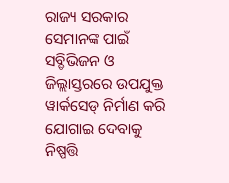ରାଜ୍ୟ ସରକାର ସେମାନଙ୍କ ପାଇଁ ସବ୍ଡିଭିଜନ ଓ ଜିଲ୍ଲାସ୍ତରରେ ଉପଯୁକ୍ତ ୱାର୍କସେଡ୍ ନିର୍ମାଣ କରି ଯୋଗାଇ ଦେବାକୁ ନିଷ୍ପତ୍ତି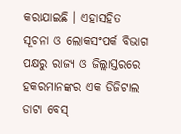କରାଯାଇଛି । ଏହାସହିତ ସୂଚନା ଓ ଲୋକସଂପର୍କ ବିଭାଗ ପକ୍ଷରୁ ରାଜ୍ୟ ଓ ଜିଲ୍ଲାସ୍ତରରେ ହକରମାନଙ୍କର ଏକ ଡିଜିଟାଲ ଡାଟା ବେସ୍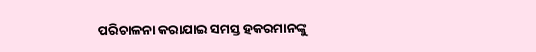ପରିଚାଳନା କରାଯାଇ ସମସ୍ତ ହକରମାନଙ୍କୁ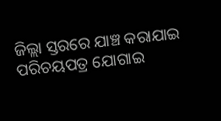ଜିଲ୍ଲା ସ୍ତରରେ ଯାଞ୍ଚ କରାଯାଇ ପରିଚୟପତ୍ର ଯୋଗାଇ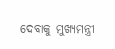ଦେବାକୁ ମୁଖ୍ୟମନ୍ତ୍ରୀ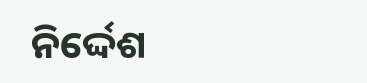ନିର୍ଦ୍ଦେଶ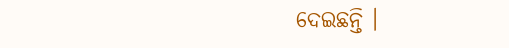ଦେଇଛନ୍ତି ।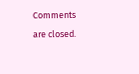Comments are closed.